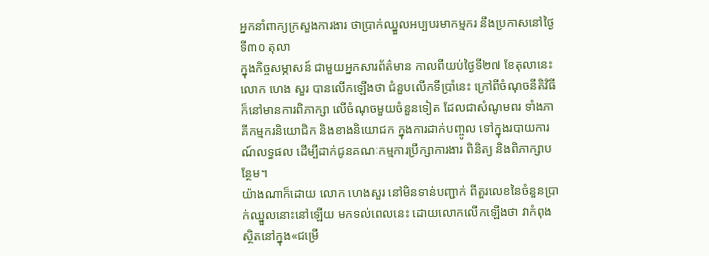អ្នកនាំពាក្យក្រសួងការងារ ថាប្រាក់ឈ្នួលអប្បបរមាកម្មករ នឹងប្រកាសនៅថ្ងៃទី៣០ តុលា
ក្នុងកិច្ចសម្ភាសន៍ ជាមួយអ្នកសារព័ត៌មាន កាលពីយប់ថ្ងៃទី២៧ ខែតុលានេះ លោក ហេង សួរ បានលើកឡើងថា ជំនួបលើកទីប្រាំនេះ ក្រៅពីចំណុចនីតិវិធី ក៏នៅមានការពិភាក្សា លើចំណុចមួយចំនួនទៀត ដែលជាសំណូមពរ ទាំងភាគីកម្មករនិយោជិក និងខាងនិយោជក ក្នុងការដាក់បញ្ចូល ទៅក្នុងរបាយការណ៍លទ្ធផល ដើម្បីដាក់ជូនគណៈកម្មការប្រឹក្សាការងារ ពិនិត្យ និងពិភាក្សាបន្ថែម។
យ៉ាងណាក៏ដោយ លោក ហេងសួរ នៅមិនទាន់បញ្ជាក់ ពីតួរលេខនៃចំនួនប្រាក់ឈ្នួលនោះនៅឡើយ មកទល់ពេលនេះ ដោយលោកលើកឡើងថា វាកំពុងស្ថិតនៅក្នុង«ជម្រើ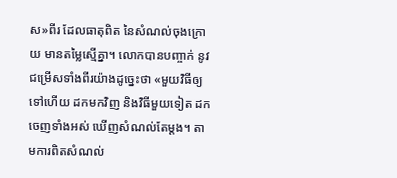ស»ពីរ ដែលធាតុពិត នៃសំណល់ចុងក្រោយ មានតម្លៃស្មើគ្នា។ លោកបានបញ្ចាក់ នូវជម្រើសទាំងពីរយ៉ាងដូច្នេះថា «មួយវិធីឲ្យទៅហើយ ដកមកវិញ និងវិធីមួយទៀត ដកចេញទាំងអស់ ឃើញសំណល់តែម្តង។ តាមការពិតសំណល់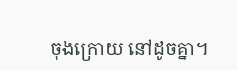ចុងក្រោយ នៅដូចគ្នា។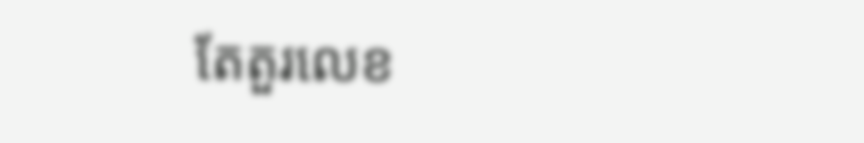តែតួរលេខ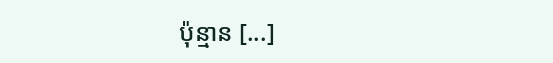ប៉ុន្មាន [...]